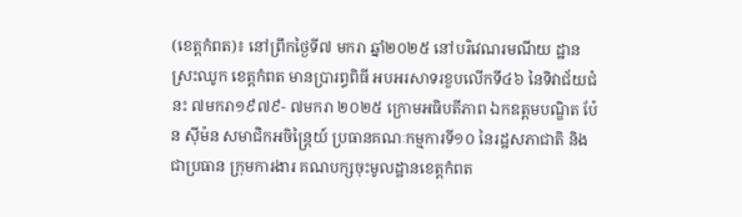(ខេត្តកំពត)៖ នៅព្រឹកថ្ងៃទី៧ មករា ឆ្នាំ២០២៥ នៅបរិវេណរមណីយ ដ្ឋានស្រះឈូក ខេត្តកំពត មានប្រារព្ធពិធី អបអរសាទរខួបលើកទី៤៦ នៃទិវាជ័យជំនះ ៧មករា១៩៧៩- ៧មករា ២០២៥ ក្រោមអធិបតីភាព ឯកឧត្តមបណ្ឌិត ប៉ែន ស៊ីម៉ន សមាជិកអចិន្ត្រៃយ៍ ប្រធានគណៈកម្មការទី១០ នៃរដ្ឋសភាជាតិ និងជាប្រធាន ក្រុមការងារ គណបក្សចុះមូលដ្ឋានខេត្តកំពត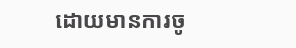ដោយមានការចូ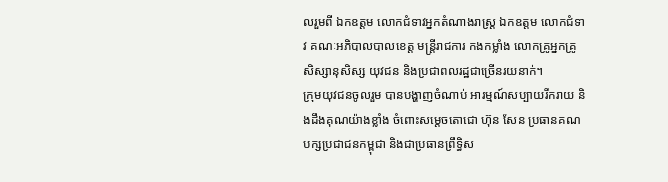លរួមពី ឯកឧត្តម លោកជំទាវអ្នកតំណាងរាស្ត្រ ឯកឧត្តម លោកជំទាវ គណៈអភិបាលបាលខេត្ត មន្រ្តីរាជការ កងកម្លាំង លោកគ្រូអ្នកគ្រូ សិស្សានុសិស្ស យុវជន និងប្រជាពលរដ្ឋជាច្រើនរយនាក់។
ក្រុមយុវជនចូលរួម បានបង្ហាញចំណាប់ អារម្មណ៍សប្បាយរីករាយ និងដឹងគុណយ៉ាងខ្លាំង ចំពោះសម្តេចតោជោ ហ៊ុន សែន ប្រធានគណបក្សប្រជាជនកម្ពុជា និងជាប្រធានព្រឹទ្ធិស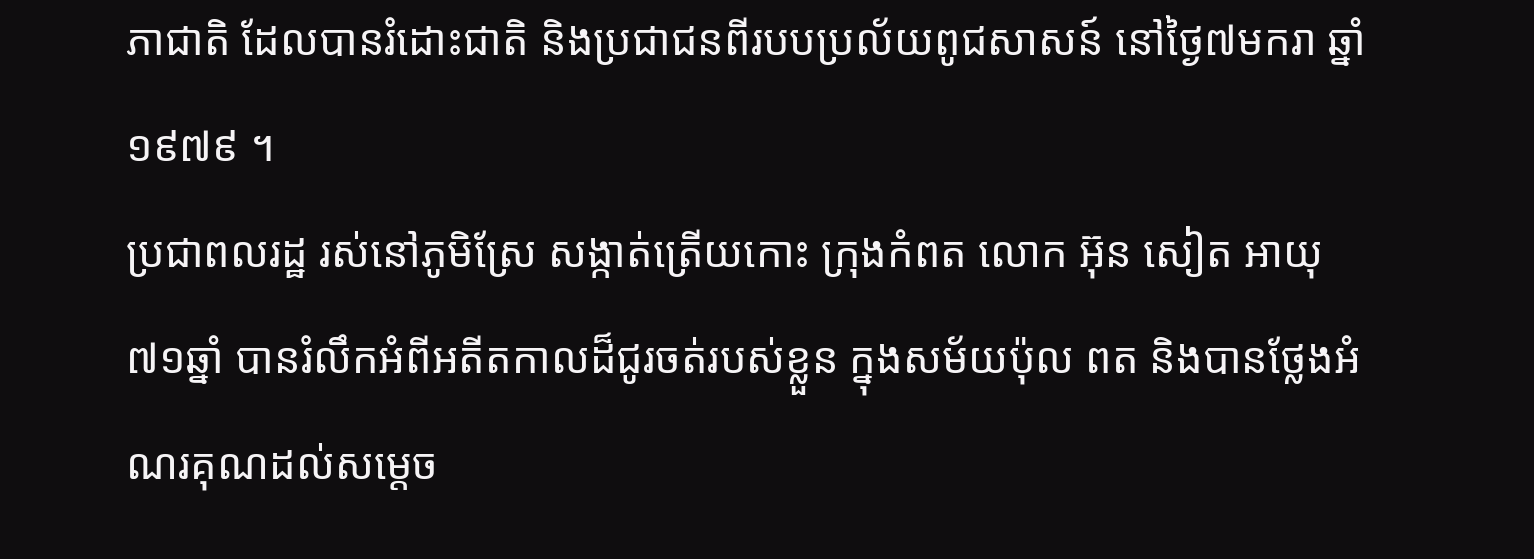ភាជាតិ ដែលបានរំដោះជាតិ និងប្រជាជនពីរបបប្រល័យពូជសាសន៍ នៅថ្ងៃ៧មករា ឆ្នាំ១៩៧៩ ។
ប្រជាពលរដ្ឋ រស់នៅភូមិស្រែ សង្កាត់ត្រើយកោះ ក្រុងកំពត លោក អ៊ុន សៀត អាយុ៧១ឆ្នាំ បានរំលឹកអំពីអតីតកាលដ៏ជូរចត់របស់ខ្លួន ក្នុងសម័យប៉ុល ពត និងបានថ្លែងអំណរគុណដល់សម្តេច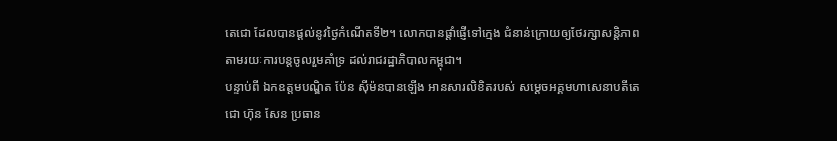តេជោ ដែលបានផ្តល់នូវថ្ងៃកំណើតទី២។ លោកបានផ្តាំផ្ញើទៅក្មេង ជំនាន់ក្រោយឲ្យថែរក្សាសន្តិភាព តាមរយៈការបន្តចូលរួមគាំទ្រ ដល់រាជរដ្ឋាភិបាលកម្ពុជា។
បន្ទាប់ពី ឯកឧត្តមបណ្ឌិត ប៉ែន ស៊ីម៉នបានឡើង អានសារលិខិតរបស់ សម្ដេចអគ្គមហាសេនាបតីតេជោ ហ៊ុន សែន ប្រធាន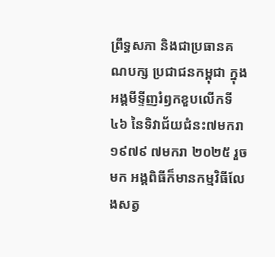ព្រឹទ្ធសភា និងជាប្រធានគណបក្ស ប្រជាជនកម្ពុជា ក្នុងអង្គមីទ្ទីញរំឭកខួបលើកទី៤៦ នៃទិវាជ័យជំនះ៧មករា១៩៧៩ ៧មករា ២០២៥ រួចមក អង្គពិធីក៏មានកម្មវិធីលែងសត្វ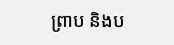ព្រាប និងប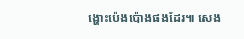ង្ហោះប៉េងប៉ោងផងដែរ៕ សេង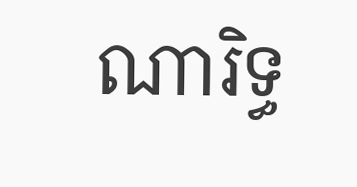ណារិទ្ធ